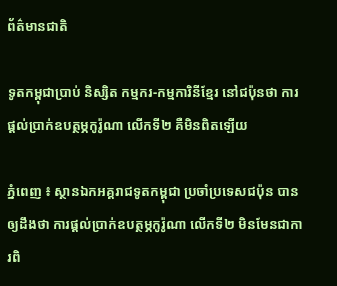ព័ត៌មានជាតិ

ទូតកម្ពុជាប្រាប់ និស្សិត កម្មករ-កម្មការិនីខ្មែរ នៅជប៉ុនថា ការផ្ដល់ប្រាក់ឧបត្ថម្ភកូរ៉ូណា លើកទី២ គឺមិនពិតឡើយ

ភ្នំពេញ ៖ ស្ថានឯកអគ្គរាជទូតកម្ពុជា ប្រចាំប្រទេសជប៉ុន បានឲ្យដឹងថា ការផ្ដល់ប្រាក់ឧបត្ថម្ភកូរ៉ូណា លើកទី២ មិនមែនជាការពិ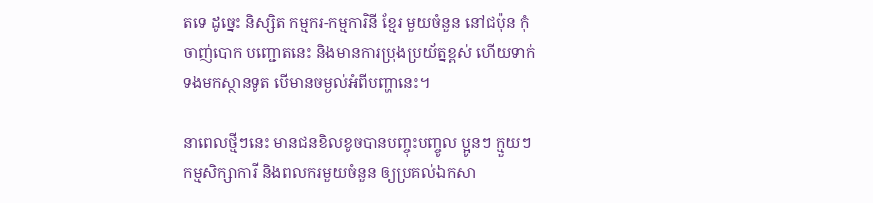តទេ ដូច្នេះ និស្សិត កម្មករ-កម្មការិនី ខ្មែរ មួយចំនួន នៅជប៉ុន កុំចាញ់បោក បញ្ជោតនេះ និងមានការប្រុងប្រយ័ត្នខ្ពស់ ហើយទាក់ទងមកស្ថានទូត បើមានចម្ងល់អំពីបញ្ហានេះ។

នាពេលថ្មីៗនេះ មានជនខិលខូចបានបញ្ចុះបញ្ចូល ប្អូនៗ ក្មួយៗ កម្មសិក្សាការី និងពលករមួយចំនួន ឲ្យប្រគល់ឯកសា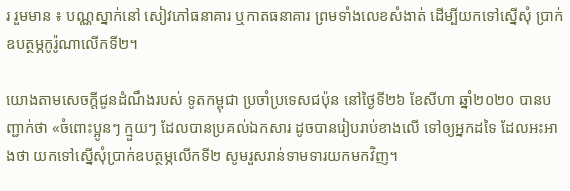រ រួមមាន ៖ បណ្ណស្នាក់នៅ សៀវភៅធនាគារ ឬកាតធនាគារ ព្រមទាំងលេខសំងាត់ ដើម្បីយកទៅស្នើសុំ ប្រាក់ឧបត្ថម្ភកូរ៉ូណាលើកទី២។

យោងតាមសេចក្ដីជូនដំណឹងរបស់ ទូតកម្ពុជា ប្រចាំប្រទេសជប៉ុន នៅថ្ងៃទី២៦ ខែសីហា ឆ្នាំ២០២០ បានបញ្ជាក់ថា «ចំពោះប្អូនៗ ក្មួយៗ ដែលបានប្រគល់ឯកសារ ដូចបានរៀបរាប់ខាងលើ ទៅឲ្យអ្នកដទៃ ដែលអះអាងថា យកទៅស្នើសុំប្រាក់ឧបត្ថម្ភលើកទី២ សូមរួសរាន់ទាមទារយកមកវិញ។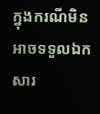ក្នុងករណីមិន អាចទទួលឯកសារ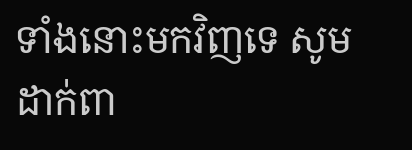ទាំងនោះមកវិញទេ សូមដាក់ពា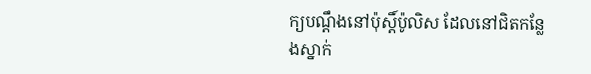ក្យបណ្ដឹងនៅប៉ុស្ដិ៍ប៉ូលិស ដែលនៅជិតកន្លែងស្នាក់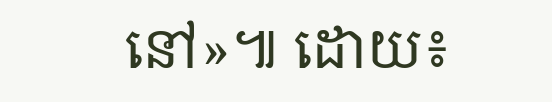នៅ»៕ ដោយ៖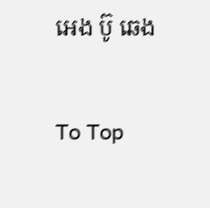អេង ប៊ូ ឆេង

To Top